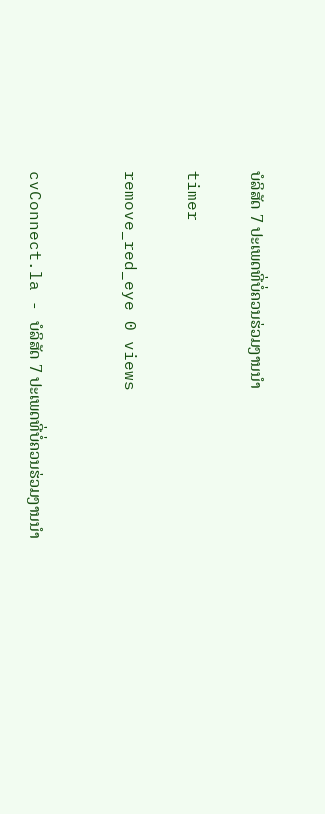ບໍລິສັດ 7 ປະເພດທີ່ບໍ່ຄວນຮ່ວມງານນໍາ

timer

remove_red_eye 0 views


cvConnect.la - ບໍລິສັດ 7 ປະເພດທີ່ບໍ່ຄວນຮ່ວມງານນໍາ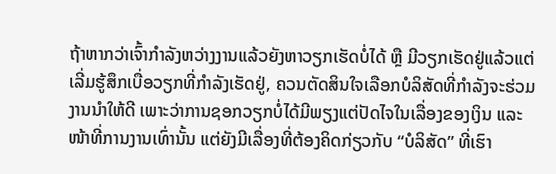ຖ້າຫາກວ່າເຈົ້າກໍາລັງຫວ່າງງານແລ້ວຍັງຫາວຽກເຮັດບໍ່ໄດ້ ຫຼື ມີວຽກເຮັດຢູ່ແລ້ວແຕ່ເລີ່ມຮູ້ສຶກເບື່ອວຽກທີ່ກໍາລັງເຮັດຢູ່, ຄວນຕັດສິນໃຈເລືອກບໍລິສັດທີ່ກໍາລັງຈະຮ່ວມງານນໍາໃຫ້ດີ ເພາະວ່າການຊອກວຽກບໍ່ໄດ້ມີພຽງແຕ່ປັດໄຈໃນເລື່ອງຂອງເງິນ ແລະ ໜ້າທີ່ການງານເທົ່ານັ້ນ ແຕ່ຍັງມີເລື່ອງທີ່ຕ້ອງຄິດກ່ຽວກັບ “ບໍລິສັດ” ທີ່ເຮົາ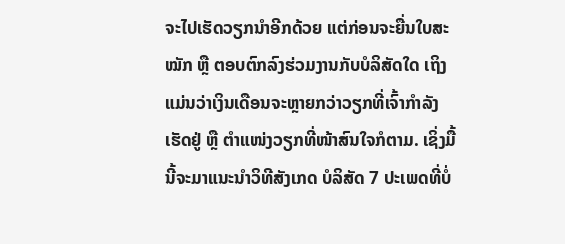ຈະໄປເຮັດວຽກນໍາອີກດ້ວຍ ແຕ່ກ່ອນຈະຍື່ນໃບສະໝັກ ຫຼື ຕອບຕົກລົງຮ່ວມງານກັບບໍລິສັດໃດ ເຖິງແມ່ນວ່າເງິນເດືອນຈະຫຼາຍກວ່າວຽກທີ່ເຈົ້າກໍາລັງເຮັດຢູ່ ຫຼື ຕໍາແໜ່ງວຽກທີ່ໜ້າສົນໃຈກໍຕາມ. ເຊິ່ງມື້ນີ້ຈະມາແນະນໍາວິທີສັງເກດ ບໍລິສັດ 7 ປະເພດທີ່ບໍ່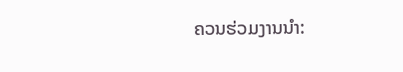ຄວນຮ່ວມງານນໍາ: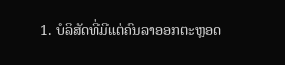1. ບໍລິສັດທີ່ມີແຕ່ຄົນລາອອກຕະຫຼອດ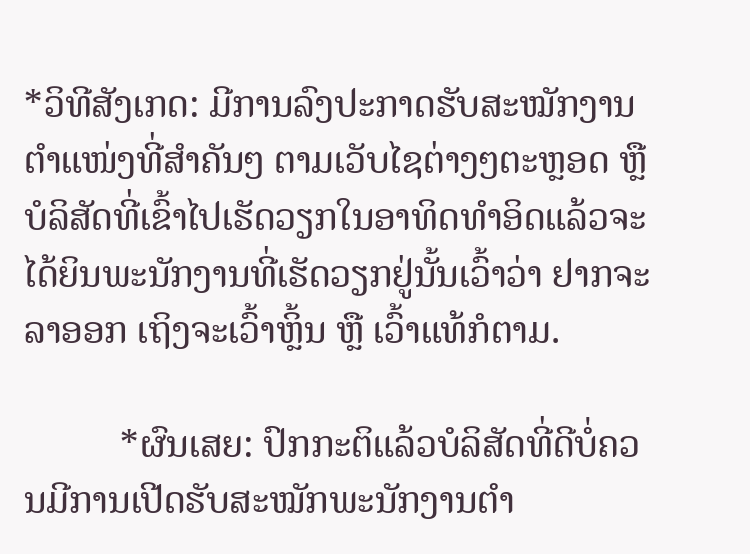*ວິທີສັງເກດ: ມີການລົງປະກາດຮັບສະໝັກງານຕໍາແໜ່ງທີ່ສໍາຄັນໆ ຕາມເວັບໄຊຕ່າງໆຕະຫຼອດ ຫຼື ບໍລິສັດທີ່ເຂົ້າໄປເຮັດວຽກໃນອາທິດທໍາອິດແລ້ວຈະໄດ້ຍິນພະນັກງານທີ່ເຮັດວຽກຢູ່ນັ້ນເວົ້າວ່າ ຢາກຈະລາອອກ ເຖິງຈະເວົ້າຫຼິ້ນ ຫຼື ເວົ້າແທ້ກໍຕາມ.

          *ຜົນເສຍ: ປົກກະຕິແລ້ວບໍລິສັດທີ່ດີບໍ່ຄວນມີການເປີດຮັບສະໝັກພະນັກງານຕໍາ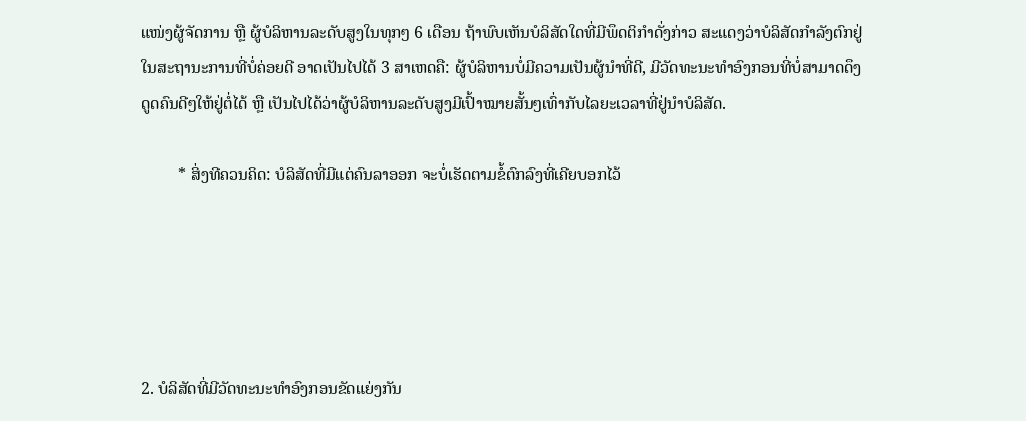ແໜ່ງຜູ້ຈັດການ ຫຼື ຜູ້ບໍລິຫານລະດັບສູງໃນທຸກໆ 6 ເດືອນ ຖ້າພົບເຫັນບໍລິສັດໃດທີ່ມີພຶດຕິກໍາດັ່ງກ່າວ ສະແດງວ່າບໍລິສັດກໍາລັງຕົກຢູ່ໃນສະຖານະການທີ່ບໍ່ຄ່ອຍດີ ອາດເປັນໄປໄດ້ 3 ສາເຫດຄື: ຜູ້ບໍລິຫານບໍ່ມີຄວາມເປັນຜູ້ນໍາທີ່ດີ, ມີວັດທະນະທໍາອົງກອນທີ່ບໍ່ສາມາດດຶງດູດຄົນດີໆໃຫ້ຢູ່ຕໍ່ໄດ້ ຫຼື ເປັນໄປໄດ້ວ່າຜູ້ບໍລິຫານລະດັບສູງມີເປົ້າໝາຍສັ້ນໆເທົ່າກັບໄລຍະເວລາທີ່ຢູ່ນໍາບໍລິສັດ.

         * ສິ່ງທີຄວນຄິດ: ບໍລິສັດທີ່ມີແຕ່ຄົນລາອອກ ຈະບໍ່ເຮັດຕາມຂໍ້ຕົກລົງທີ່ເຄີຍບອກໄວ້





2. ບໍລິສັດທີ່ມີວັດທະນະທໍາອົງກອນຂັດແຍ່ງກັນ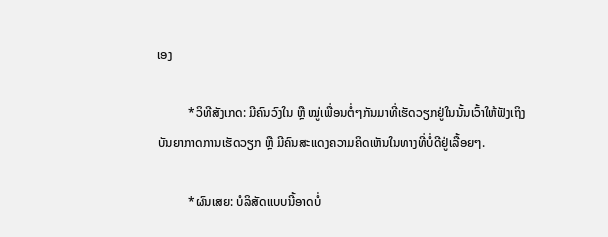ເອງ

          *ວິທີສັງເກດ: ມີຄົນວົງໃນ ຫຼື ໝູ່ເພື່ອນຕໍ່ໆກັນມາທີ່ເຮັດວຽກຢູ່ໃນນັ້ນເວົ້າໃຫ້ຟັງເຖິງບັນຍາກາດການເຮັດວຽກ ຫຼື ມີຄົນສະແດງຄວາມຄິດເຫັນໃນທາງທີ່ບໍ່ດີຢູ່ເລື້ອຍໆ.

          *ຜົນເສຍ: ບໍລິສັດແບບນີ້ອາດບໍ່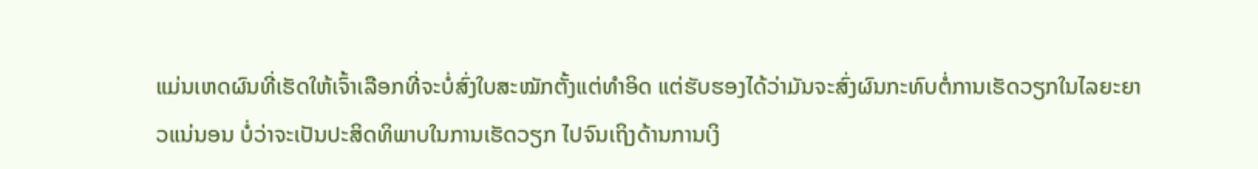ແມ່ນເຫດຜົນທີ່ເຮັດໃຫ້ເຈົ້າເລືອກທີ່ຈະບໍ່ສົ່ງໃບສະໝັກຕັ້ງແຕ່ທໍາອິດ ແຕ່ຮັບຮອງໄດ້ວ່າມັນຈະສົ່ງຜົນກະທົບຕໍ່ການເຮັດວຽກໃນໄລຍະຍາວແນ່ນອນ ບໍ່ວ່າຈະເປັນປະສິດທິພາບໃນການເຮັດວຽກ ໄປຈົນເຖິງດ້ານການເງິ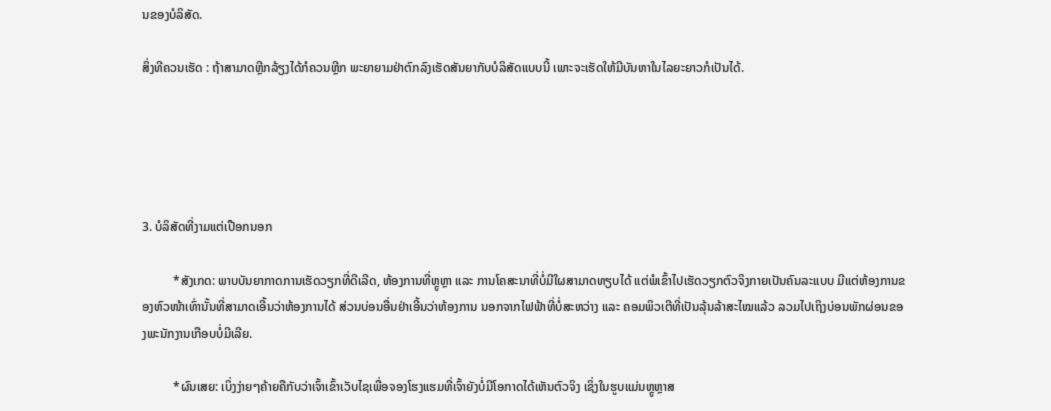ນຂອງບໍລິສັດ.

ສິ່ງທີຄວນເຮັດ : ຖ້າສາມາດຫຼີກລ້ຽງໄດ້ກໍຄວນຫຼີກ ພະຍາຍາມຢ່າຕົກລົງເຮັດສັນຍາກັບບໍລິສັດແບບນີ້ ເພາະຈະເຮັດໃຫ້ມີບັນຫາໃນໄລຍະຍາວກໍເປັນໄດ້.





3. ບໍລິສັດທີ່ງາມແຕ່ເປືອກນອກ

          *ສັງເກດ: ພາບບັນຍາກາດການເຮັດວຽກທີ່ດີເລີດ, ຫ້ອງການທີ່ຫຼູຫຼາ ແລະ ການໂຄສະນາທີ່ບໍ່ມີໃຜສາມາດທຽບໄດ້ ແຕ່ພໍເຂົ້າໄປເຮັດວຽກຕົວຈິງກາຍເປັນຄົນລະແບບ ມີແຕ່ຫ້ອງການຂອງຫົວໜ້າເທົ່ານັ້ນທີ່ສາມາດເອີ້ນວ່າຫ້ອງການໄດ້ ສ່ວນບ່ອນອື່ນຢ່າເອີ້ນວ່າຫ້ອງການ ນອກຈາກໄຟຟ້າທີ່ບໍ່ສະຫວ່າງ ແລະ ຄອມພິວເຕີທີ່ເປັນລຸ້ນລ້າສະໄໝແລ້ວ ລວມໄປເຖິງບ່ອນພັກຜ່ອນຂອງພະນັກງານເກືອບບໍ່ມີເລີຍ.

          *ຜົນເສຍ: ເບິ່ງງ່າຍໆຄ້າຍຄືກັບວ່າເຈົ້າເຂົ້າເວັບໄຊເພື່ອຈອງໂຮງແຮມທີ່ເຈົ້າຍັງບໍ່ມີໂອກາດໄດ້ເຫັນຕົວຈິງ ເຊິ່ງໃນຮູບແມ່ນຫຼູຫຼາສ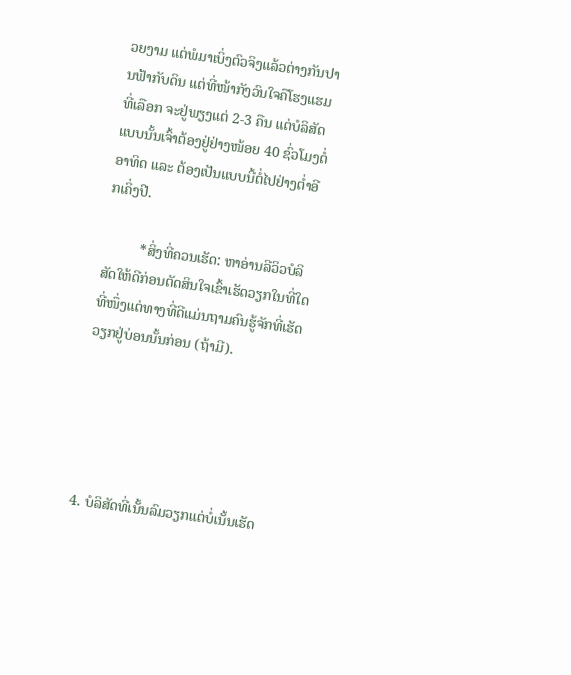ວຍງາມ ແຕ່ພໍມາເບິ່ງຕົວຈິງແລ້ວຕ່າງກັນປານຟ້າກັບດິນ ແຕ່ທີ່ໜ້າກັງວົນໃຈຄືໂຮງແຮມທີ່ເລືອກ ຈະຢູ່ພຽງແຕ່ 2-3 ຄືນ ແຕ່ບໍລິສັດແບບນັ້ນເຈົ້າຕ້ອງຢູ່ຢ່າງໜ້ອຍ 40 ຊົ່ວໂມງຕໍ່ອາທິດ ແລະ ຕ້ອງເປັນແບບນີ້ຕໍ່ໄປຢ່າງຕໍ່າອີກເຄິ່ງປີ.

          *ສິ່ງທີ່ຄວນເຮັດ: ຫາອ່ານລີວິວບໍລິສັດໃຫ້ດີກ່ອນຕັດສິນໃຈເຂົ້າເຮັດວຽກໃນທີ່ໃດທີ່ໜຶ່ງແຕ່ທາງທີ່ດີແມ່ນຖາມຄົນຮູ້ຈັກທີ່ເຮັດວຽກຢູ່ບ່ອນນັ້ນກ່ອນ (ຖ້າມີ).





4. ບໍລິສັດທີ່ເນັ້ນລົມວຽກແຕ່ບໍ່ເນັ້ນເຮັດ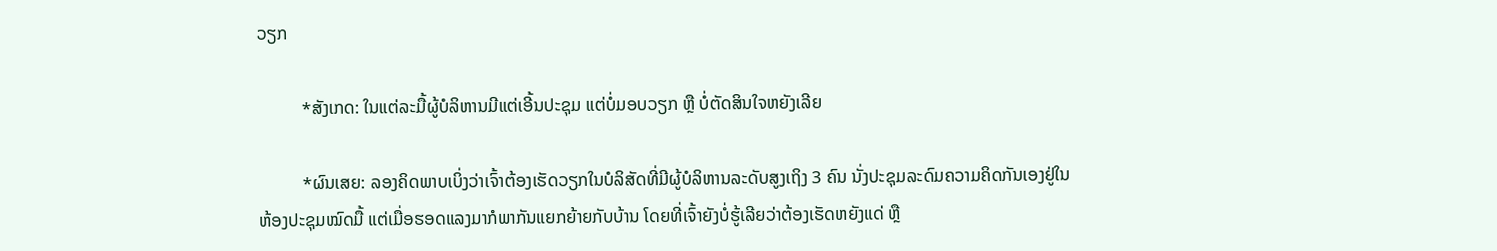ວຽກ

          *ສັງເກດ: ໃນແຕ່ລະມື້ຜູ້ບໍລິຫານມີແຕ່ເອີ້ນປະຊຸມ ແຕ່ບໍ່ມອບວຽກ ຫຼື ບໍ່ຕັດສິນໃຈຫຍັງເລີຍ

          *ຜົນເສຍ: ລອງຄິດພາບເບິ່ງວ່າເຈົ້າຕ້ອງເຮັດວຽກໃນບໍລິສັດທີ່ມີຜູ້ບໍລິຫານລະດັບສູງເຖິງ 3 ຄົນ ນັ່ງປະຊຸມລະດົມຄວາມຄິດກັນເອງຢູ່ໃນຫ້ອງປະຊຸມໝົດມື້ ແຕ່ເມື່ອຮອດແລງມາກໍພາກັນແຍກຍ້າຍກັບບ້ານ ໂດຍທີ່ເຈົ້າຍັງບໍ່ຮູ້ເລີຍວ່າຕ້ອງເຮັດຫຍັງແດ່ ຫຼື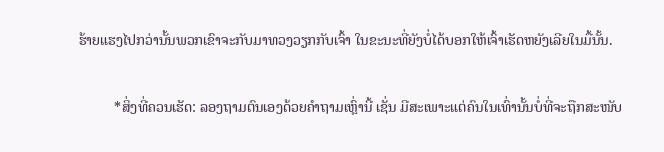ຮ້າຍແຮງໄປກວ່ານັ້ນພວກເຂົາຈະກັບມາທວງວຽກກັບເຈົ້າ ໃນຂະນະທີ່ຍັງບໍ່ໄດ້ບອກໃຫ້ເຈົ້າເຮັດຫຍັງເລີຍໃນມື້ນັ້ນ.

          *ສິ່ງທີ່ຄວນເຮັດ: ລອງຖາມຕົນເອງດ້ວຍຄໍາຖາມເຫຼົ່ານີ້ ເຊັ່ນ ມີສະເພາະແຕ່ຄົນໃນເທົ່ານັ້ນບໍ່ທີ່ຈະຖືກສະໜັບ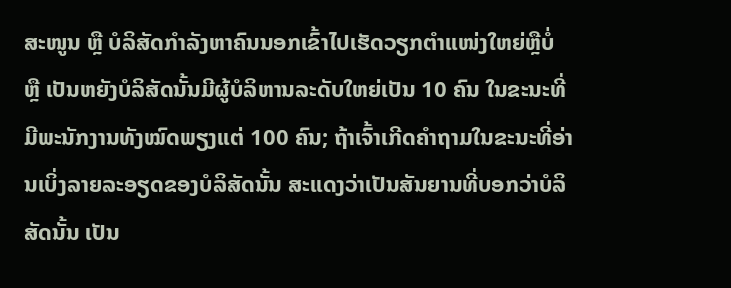ສະໜູນ ຫຼື ບໍລິສັດກໍາລັງຫາຄົນນອກເຂົ້າໄປເຮັດວຽກຕໍາແໜ່ງໃຫຍ່ຫຼືບໍ່ ຫຼື ເປັນຫຍັງບໍລິສັດນັ້ນມີຜູ້ບໍລິຫານລະດັບໃຫຍ່ເປັນ 10 ຄົນ ໃນຂະນະທີ່ມີພະນັກງານທັງໝົດພຽງແຕ່ 100 ຄົນ; ຖ້າເຈົ້າເກີດຄໍາຖາມໃນຂະນະທີ່ອ່ານເບິ່ງລາຍລະອຽດຂອງບໍລິສັດນັ້ນ ສະແດງວ່າເປັນສັນຍານທີ່ບອກວ່າບໍລິສັດນັ້ນ ເປັນ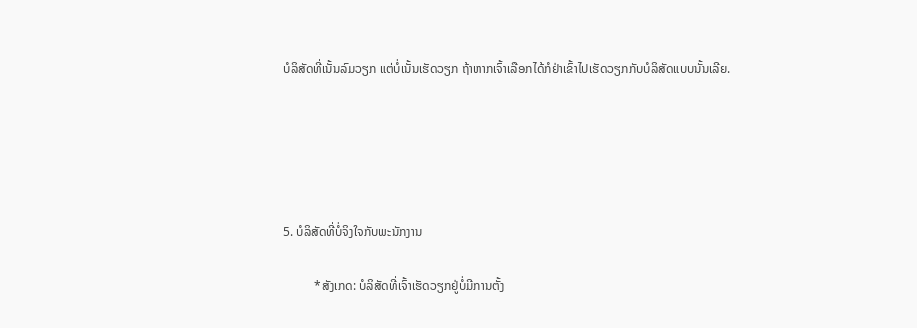ບໍລິສັດທີ່ເນັ້ນລົມວຽກ ແຕ່ບໍ່ເນັ້ນເຮັດວຽກ ຖ້າຫາກເຈົ້າເລືອກໄດ້ກໍຢ່າເຂົ້າໄປເຮັດວຽກກັບບໍລິສັດແບບນັ້ນເລີຍ.





5. ບໍລິສັດທີ່ບໍ່ຈິງໃຈກັບພະນັກງານ

          *ສັງເກດ: ບໍລິສັດທີ່ເຈົ້າເຮັດວຽກຢູ່ບໍ່ມີການຕັ້ງ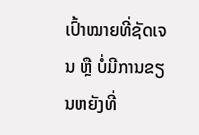ເປົ້າໝາຍທີ່ຊັດເຈນ ຫຼື ບໍ່ມີການຂຽນຫຍັງທີ່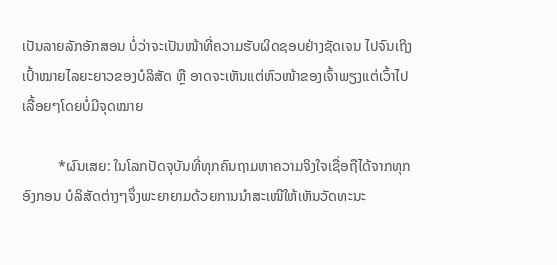ເປັນລາຍລັກອັກສອນ ບໍ່ວ່າຈະເປັນໜ້າທີ່ຄວາມຮັບຜິດຊອບຢ່າງຊັດເຈນ ໄປຈົນເຖິງເປົ້າໝາຍໄລຍະຍາວຂອງບໍລິສັດ ຫຼື ອາດຈະເຫັນແຕ່ຫົວໜ້າຂອງເຈົ້າພຽງແຕ່ເວົ້າໄປເລື້ອຍໆໂດຍບໍ່ມີຈຸດໝາຍ

          *ຜົນເສຍ: ໃນໂລກປັດຈຸບັນທີ່ທຸກຄົນຖາມຫາຄວາມຈິງໃຈເຊື່ອຖືໄດ້ຈາກທຸກອົງກອນ ບໍລິສັດຕ່າງໆຈຶ່ງພະຍາຍາມດ້ວຍການນໍາສະເໜີໃຫ້ເຫັນວັດທະນະ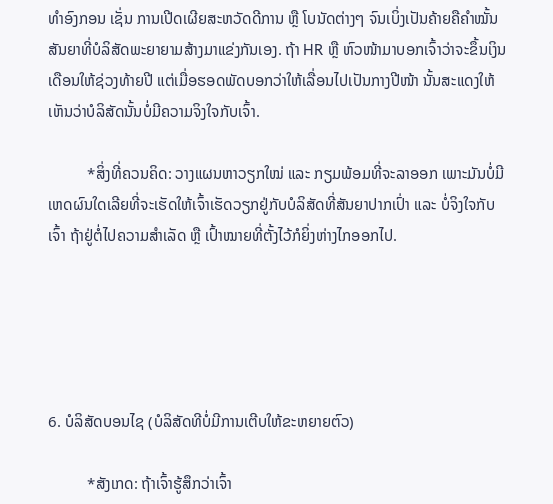ທໍາອົງກອນ ເຊັ່ນ ການເປີດເຜີຍສະຫວັດດີການ ຫຼື ໂບນັດຕ່າງໆ ຈົນເບິ່ງເປັນຄ້າຍຄືຄໍາໝັ້ນສັນຍາທີ່ບໍລິສັດພະຍາຍາມສ້າງມາແຂ່ງກັນເອງ. ຖ້າ HR ຫຼື ຫົວໜ້າມາບອກເຈົ້າວ່າຈະຂຶ້ນເງິນເດືອນໃຫ້ຊ່ວງທ້າຍປີ ແຕ່ເມື່ອຮອດພັດບອກວ່າໃຫ້ເລື່ອນໄປເປັນກາງປີໜ້າ ນັ້ນສະແດງໃຫ້ເຫັນວ່າບໍລິສັດນັ້ນບໍ່ມີຄວາມຈິງໃຈກັບເຈົ້າ.

          *ສິ່ງທີ່ຄວນຄິດ: ວາງແຜນຫາວຽກໃໝ່ ແລະ ກຽມພ້ອມທີ່ຈະລາອອກ ເພາະມັນບໍ່ມີເຫດຜົນໃດເລີຍທີ່ຈະເຮັດໃຫ້ເຈົ້າເຮັດວຽກຢູ່ກັບບໍລິສັດທີ່ສັນຍາປາກເປົ່າ ແລະ ບໍ່ຈິງໃຈກັບເຈົ້າ ຖ້າຢູ່ຕໍ່ໄປຄວາມສໍາເລັດ ຫຼື ເປົ້າໝາຍທີ່ຕັ້ງໄວ້ກໍຍິ່ງຫ່າງໄກອອກໄປ.





6. ບໍລິສັດບອນໄຊ (ບໍລິສັດທີບໍ່ມີການເຕີບໃຫ້ຂະຫຍາຍຕົວ)

          *ສັງເກດ: ຖ້າເຈົ້າຮູ້ສຶກວ່າເຈົ້າ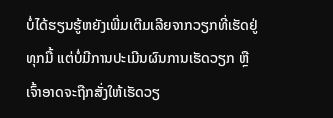ບໍ່ໄດ້ຮຽນຮູ້ຫຍັງເພີ່ມເຕີມເລີຍຈາກວຽກທີ່ເຮັດຢູ່ທຸກມື້ ແຕ່ບໍ່ມີການປະເມີນຜົນການເຮັດວຽກ ຫຼື ເຈົ້າອາດຈະຖືກສັ່ງໃຫ້ເຮັດວຽ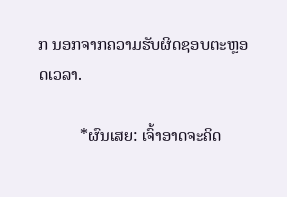ກ ນອກຈາກຄວາມຮັບຜິດຊອບຕະຫຼອດເວລາ.

          *ຜົນເສຍ: ເຈົ້າອາດຈະຄິດ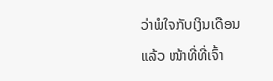ວ່າພໍໃຈກັບເງິນເດືອນແລ້ວ ໜ້າທີ່ທີ່ເຈົ້າ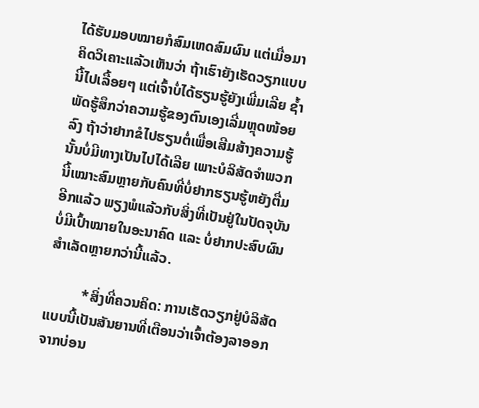ໄດ້ຮັບມອບໝາຍກໍສົມເຫດສົມຜົນ ແຕ່ເມື່ອມາຄິດວິເຄາະແລ້ວເຫັນວ່າ ຖ້າເຮົາຍັງເຮັດວຽກແບບນີ້ໄປເລື້ອຍໆ ແຕ່ເຈົ້າບໍ່ໄດ້ຮຽນຮູ້ຍັງເພີ່ມເລີຍ ຊໍ້າພັດຮູ້ສຶກວ່າຄວາມຮູ້ຂອງຕົນເອງເລີ່ມຫຼຸດໜ້ອຍລົງ ຖ້າວ່າຢາກຂໍໄປຮຽນຕໍ່ເພື່ອເສີມສ້າງຄວາມຮູ້ນັ້ນບໍ່ມີທາງເປັນໄປໄດ້ເລີຍ ເພາະບໍລິສັດຈໍາພວກນີ້ເໝາະສົມຫຼາຍກັບຄົນທີ່ບໍ່ຢາກຮຽນຮູ້ຫຍັງຕື່ມອີກແລ້ວ ພຽງພໍແລ້ວກັບສິ່ງທີ່ເປັນຢູ່ໃນປັດຈຸບັນ ບໍ່ມີເປົ້າໝາຍໃນອະນາຄົດ ແລະ ບໍ່ຢາກປະສົບຜົນສໍາເລັດຫຼາຍກວ່ານີ້ແລ້ວ.

          *ສິ່ງທີ່ຄວນຄິດ: ການເຮັດວຽກຢູ່ບໍລິສັດແບບນີ້ເປັນສັນຍານທີ່ເຕືອນວ່າເຈົ້າຕ້ອງລາອອກຈາກບ່ອນ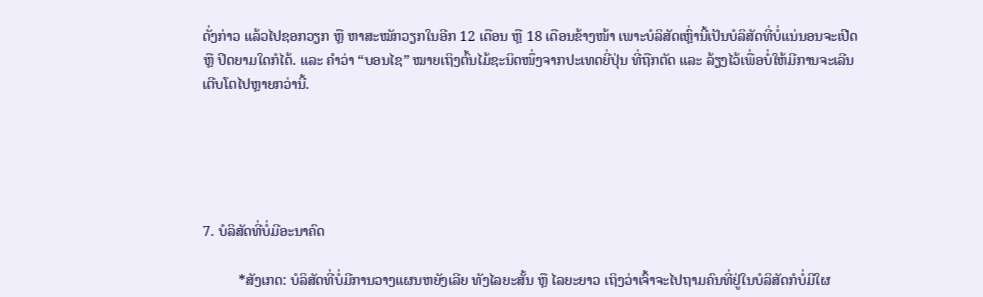ດັ່ງກ່າວ ແລ້ວໄປຊອກວຽກ ຫຼື ຫາສະໝັກວຽກໃນອີກ 12 ເດືອນ ຫຼື 18 ເດືອນຂ້າງໜ້າ ເພາະບໍລິສັດເຫຼົ່ານີ້ເປັນບໍລິສັດທີ່ບໍ່ແນ່ນອນຈະເປີດ ຫຼື ປິດຍາມໃດກໍໄດ້. ແລະ ຄໍາວ່າ “ບອນໄຊ” ໝາຍເຖິງຕົ້ນໄມ້ຊະນິດໜຶ່ງຈາກປະເທດຍີ່ປຸ່ນ ທີ່ຖືກຕັດ ແລະ ລ້ຽງໄວ້ເພື່ອບໍ່ໃຫ້ມີການຈະເລີນເຕີບໂຕໄປຫຼາຍກວ່ານີ້.





7. ບໍລິສັດທີ່ບໍ່ມີອະນາຄົດ

          *ສັງເກດ: ບໍລິສັດທີ່ບໍ່ມີການວາງແຜນຫຍັງເລີຍ ທັງໄລຍະສັ້ນ ຫຼື ໄລຍະຍາວ ເຖິງວ່າເຈົ້າຈະໄປຖາມຄົນທີ່ຢູ່ໃນບໍລິສັດກໍບໍ່ມີໃຜ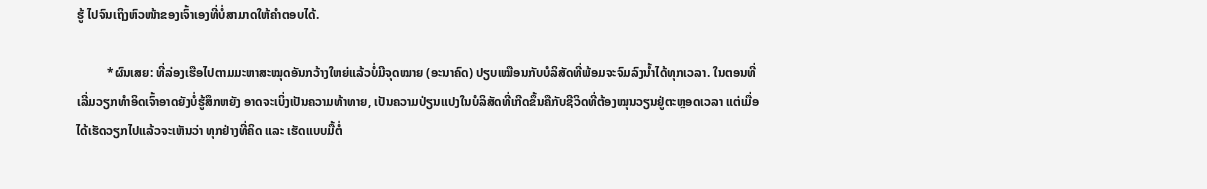ຮູ້ ໄປຈົນເຖິງຫົວໜ້າຂອງເຈົ້າເອງທີ່ບໍ່ສາມາດໃຫ້ຄໍາຕອບໄດ້.

          *ຜົນເສຍ: ທີ່ລ່ອງເຮືອໄປຕາມມະຫາສະໝຸດອັນກວ້າງໃຫຍ່ແລ້ວບໍ່ມີຈຸດໝາຍ (ອະນາຄົດ) ປຽບເໝືອນກັບບໍລິສັດທີ່ພ້ອມຈະຈົມລົງນໍ້າໄດ້ທຸກເວລາ. ໃນຕອນທີ່ເລີ່ມວຽກທໍາອິດເຈົ້າອາດຍັງບໍ່ຮູ້ສຶກຫຍັງ ອາດຈະເບິ່ງເປັນຄວາມທ້າທາຍ, ເປັນຄວາມປ່ຽນແປງໃນບໍລິສັດທີ່ເກີດຂຶ້ນຄືກັບຊີວິດທີ່ຕ້ອງໝຸນວຽນຢູ່ຕະຫຼອດເວລາ ແຕ່ເມື່ອໄດ້ເຮັດວຽກໄປແລ້ວຈະເຫັນວ່າ ທຸກຢ່າງທີ່ຄິດ ແລະ ເຮັດແບບມື້ຕໍ່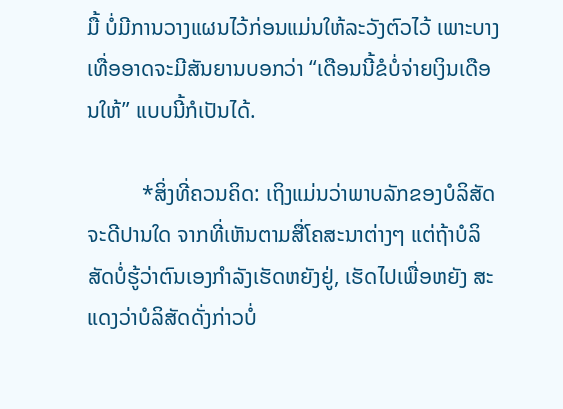ມື້ ບໍ່ມີການວາງແຜນໄວ້ກ່ອນແມ່ນໃຫ້ລະວັງຕົວໄວ້ ເພາະບາງເທື່ອອາດຈະມີສັນຍານບອກວ່າ “ເດືອນນີ້ຂໍບໍ່ຈ່າຍເງິນເດືອນໃຫ້” ແບບນີ້ກໍເປັນໄດ້.

          *ສິ່ງທີ່ຄວນຄິດ: ເຖິງແມ່ນວ່າພາບລັກຂອງບໍລິສັດຈະດີປານໃດ ຈາກທີ່ເຫັນຕາມສື່ໂຄສະນາຕ່າງໆ ແຕ່ຖ້າບໍລິສັດບໍ່ຮູ້ວ່າຕົນເອງກໍາລັງເຮັດຫຍັງຢູ່, ເຮັດໄປເພື່ອຫຍັງ ສະແດງວ່າບໍລິສັດດັ່ງກ່າວບໍ່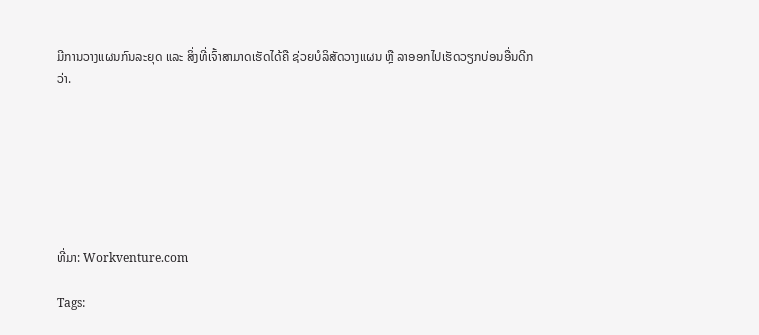ມີການວາງແຜນກົນລະຍຸດ ແລະ ສິ່ງທີ່ເຈົ້າສາມາດເຮັດໄດ້ຄື ຊ່ວຍບໍລິສັດວາງແຜນ ຫຼື ລາອອກໄປເຮັດວຽກບ່ອນອື່ນດີກວ່າ.







ທີ່ມາ: Workventure.com

Tags: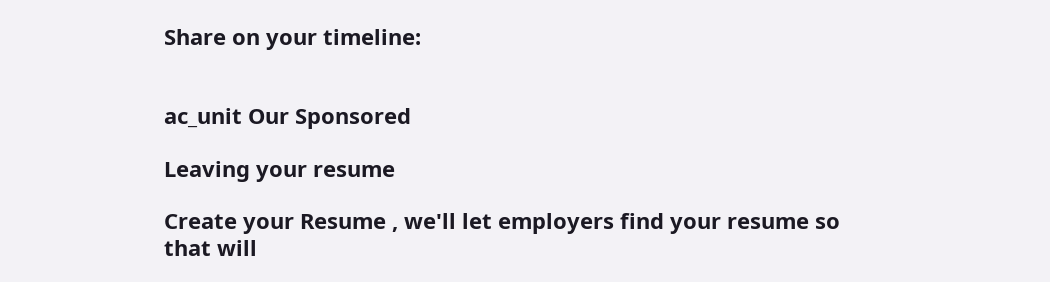Share on your timeline:


ac_unit Our Sponsored

Leaving your resume

Create your Resume , we'll let employers find your resume so that will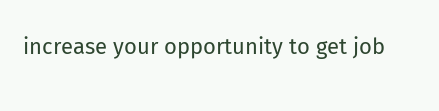increase your opportunity to get job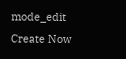mode_edit Create Now